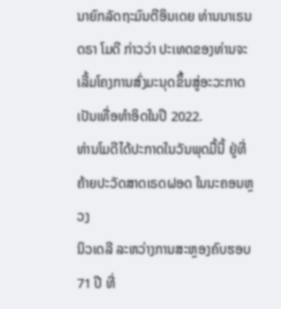ນາຍົກລັດຖະມົນຕີອິນເດຍ ທ່ານນາເຣນດຣາ ໂມດີ ກ່າວວ່າ ປະເທດຂອງທ່ານຈະ
ເລີ້ມໂຄງການສົ່ງມະນຸດຂຶ້ນສູ່ອະວະກາດເປັນເທື່ອທຳອິດໃນປີ 2022.
ທ່ານໂມດີໄດ້ປະກາດໃນວັນພຸດມື້ນີ້ ຢູ່ທີ່ຄ້າຍປະວັດສາດເຣດຝອດ ໃນນະຄອນຫຼວງ
ນິວເດລີ ລະຫວ່າງການສະຫຼອງຄົບຮອບ 71 ປີ ທີ່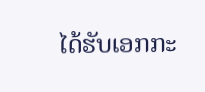ໄດ້ຮັບເອກກະ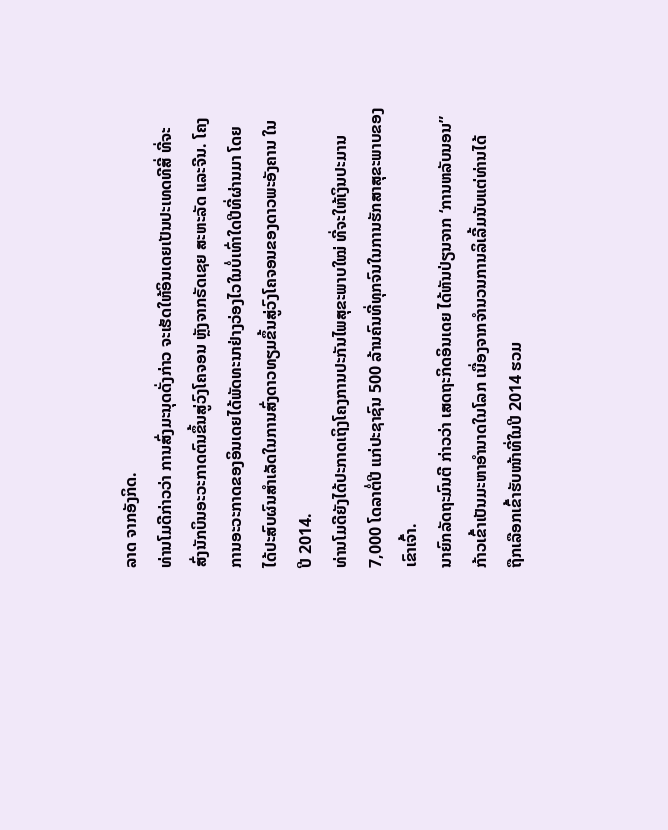ລາດ ຈາກອັງກິດ.
ທ່ານໂມດີກ່າວວ່າ ການສົ່ງມະນຸດດັ່ງກ່າວ ຈະເຮັດໃຫ້ອິນເດຍເປັນປະເທດທີສີ່ ທີ່ຈະ
ສົ່ງນັກບິນອະວະກາດຕົນຂຶ້ນສູ່ວົງໂຄຈອນ ຫຼັງຈາກຣັດເຊຍ ສະຫະລັດ ແລະຈີນ. ໂຄງ
ການອະວະກາດຂອງອິນເດຍໄດ້ພັດທະນາຢ່າງວ່ອງໄວໃນບໍ່ເທົ່າໃດປີທີ່ຜ່ານມາ ໂດຍ
ໄດ້ປະສົບຜົນສຳເລັດໃນການສົ່ງດາວທຽມຂຶ້ນສູ່ວົງໂຄຈອນຂອງດາວພະອັງຄານ ໃນ
ປີ 2014.
ທ່ານໂມດີຍັງໄດ້ປະກາດເຖິງໂຄງການປະກັນໄພສຸຂະພາບໃໝ່ ທີ່ຈະໃຫ້ເງິນປະມານ
7,000 ໂດລາຕໍ່ປີ ແກ່ປະຊາຊົນ 500 ລ້ານຄົນທີ່ທຸກຈົນໃນການຮັກສາສຸຂະພາບຂອງ
ເຂົາເຈົ້າ.
ນາຍົກລັດຖະມົນຕີ ກ່າວວ່າ ເສດຖະກິດອິນເດຍ ໄດ້ຫັນປ່ຽນຈາກ ‘ການຫລັບນອນ”
ກ້າວເຂົ້າເປັນມະຫາອຳນາດໃນໂລກ ເນື່ອງຈາກຈຳນວນການລິເລີ້ມນັບແຕ່ທ່ານໄດ້
ຖືກເລືອກເຂົ້າຮັບໜ້າທີ່ໃນປີ 2014 ຮວມ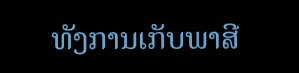ທັງການເກັບພາສີ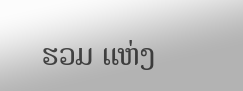ຮວມ ແຫ່ງ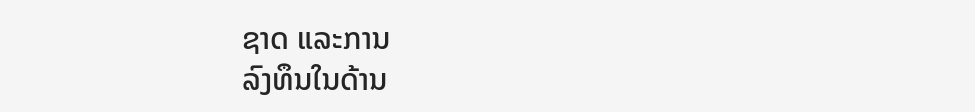ຊາດ ແລະການ
ລົງທຶນໃນດ້ານ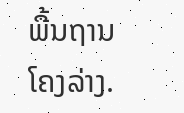ພື້ນຖານໂຄງລ່າງ.